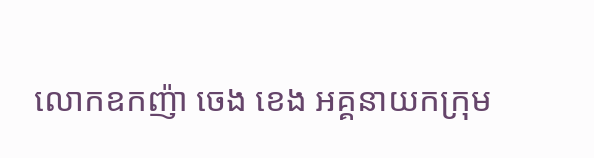លោកឧកញ៉ា ចេង ខេង អគ្គនាយកក្រុម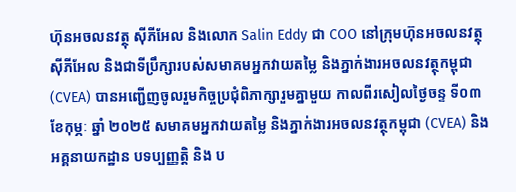ហ៊ុនអចលនវត្ថុ ស៊ីភីអែល និងលោក Salin Eddy ជា COO នៅក្រុមហ៊ុនអចលនវត្ថុ ស៊ីភីអែល និងជាទីប្រឹក្សារបស់សមាគមអ្នកវាយតម្លៃ និងភ្នាក់ងារអចលនវត្ថុកម្ពុជា (CVEA) បានអញ្ជើញចូលរួមកិច្ចប្រជុំពិភាក្សារួមគ្នាមួយ កាលពីរសៀលថ្ងៃចន្ទ ទី០៣ ខែកុម្ភៈ ឆ្នាំ ២០២៥ សមាគមអ្នកវាយតម្លៃ និងភ្នាក់ងារអចលនវត្ថុកម្ពុជា (CVEA) និង អគ្គនាយកដ្ឋាន បទប្បញ្ញត្តិ និង ប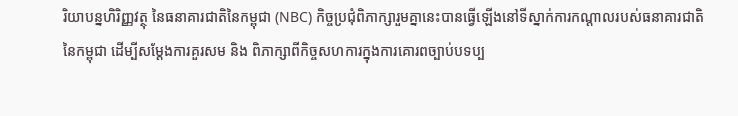រិយាបន្នហិរិញ្ញវត្ថុ នៃធនាគារជាតិនៃកម្ពុជា (NBC) កិច្ចប្រជុំពិភាក្សារួមគ្នានេះបានធ្វើឡើងនៅទីស្នាក់ការកណ្តាលរបស់ធនាគារជាតិនៃកម្ពុជា ដើម្បីសម្តែងការគួរសម និង ពិភាក្សាពីកិច្ចសហការក្នុងការគោរពច្បាប់បទប្ប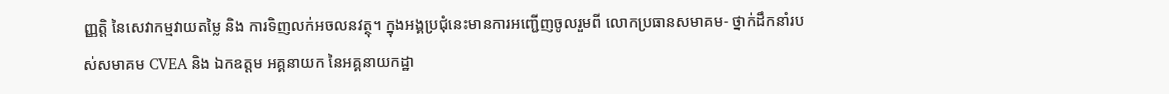ញ្ញត្តិ នៃសេវាកម្មវាយតម្លៃ និង ការទិញលក់អចលនវត្ថុ។ ក្នុងអង្គប្រជុំនេះមានការអញ្ជើញចូលរួមពី លោកប្រធានសមាគម- ថ្នាក់ដឹកនាំរបស់សមាគម CVEA និង ឯកឧត្តម អគ្គនាយក នៃអគ្គនាយកដ្ឋា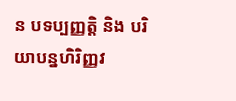ន បទប្បញ្ញត្តិ និង បរិយាបន្នហិរិញ្ញវ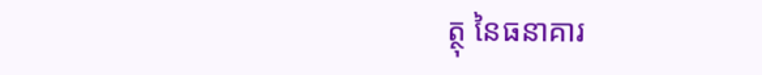ត្ថុ នៃធនាគារ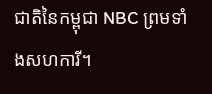ជាតិនៃកម្ពុជា NBC ព្រមទាំងសហការី។